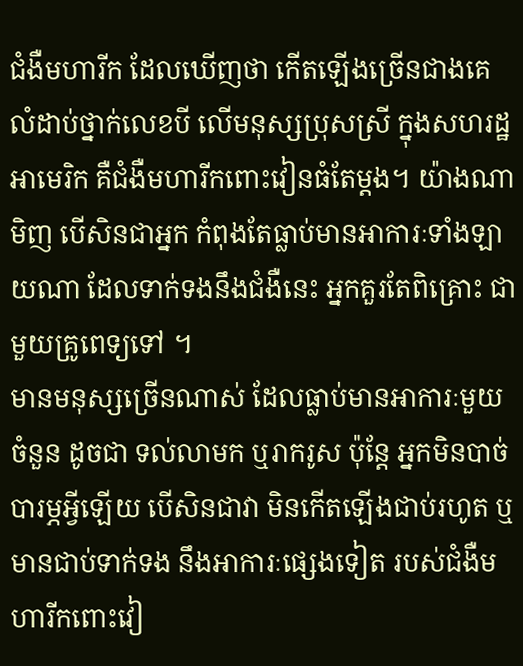ជំងឺមហារីក ដែលឃើញថា កើតឡើងច្រើនជាងគេ លំដាប់ថ្នាក់លេខបី លើមនុស្សប្រុសស្រី ក្នុងសហរដ្ឋអាមេរិក គឺជំងឺមហារីកពោះវៀនធំតែម្តង។ យ៉ាងណាមិញ បើសិនជាអ្នក កំពុងតែធ្លាប់មានអាការៈទាំងឡាយណា ដែលទាក់ទងនឹងជំងឺនេះ អ្នកគួរតែពិគ្រោះ ជាមួយគ្រូពេទ្យទៅ ។
មានមនុស្សច្រើនណាស់ ដែលធ្លាប់មានអាការៈមួយចំនួន ដូចជា ទល់លាមក ឬរាករូស ប៉ុន្តែ អ្នកមិនបាច់បារម្ភអ្វីឡើយ បើសិនជាវា មិនកើតឡើងជាប់រហូត ឬមានជាប់ទាក់ទង នឹងអាការៈផ្សេងទៀត របស់ជំងឺមហារីកពោះវៀ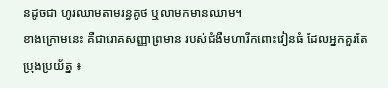នដូចជា ហូរឈាមតាមរន្ធគូថ ឬលាមកមានឈាម។
ខាងក្រោមនេះ គឺជារោគសញ្ញាព្រមាន របស់ជំងឺមហារីកពោះវៀនធំ ដែលអ្នកគួរតែប្រុងប្រយ័ត្ន ៖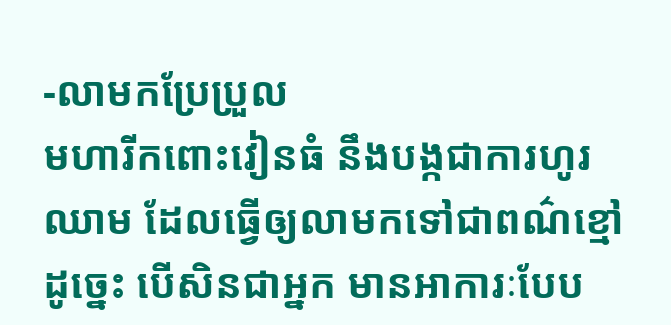-លាមកប្រែប្រួល
មហារីកពោះវៀនធំ នឹងបង្កជាការហូរឈាម ដែលធ្វើឲ្យលាមកទៅជាពណ៌ខ្មៅ ដូច្នេះ បើសិនជាអ្នក មានអាការៈបែប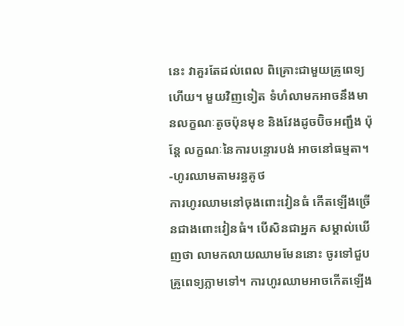នេះ វាគួរតែដល់ពេល ពិគ្រោះជាមួយគ្រូពេទ្យហើយ។ មួយវិញទៀត ទំហំលាមកអាចនឹងមានលក្ខណៈតូចប៉ុនមុខ និងវែងដូចប៊ិចអញ្ជឹង ប៉ុន្តែ លក្ខណៈនៃការបន្ទោរបង់ អាចនៅធម្មតា។
-ហូរឈាមតាមរន្ធគូថ
ការហូរឈាមនៅចុងពោះវៀនធំ កើតឡើងច្រើនជាងពោះវៀនធំ។ បើសិនជាអ្នក សម្គាល់ឃើញថា លាមកលាយឈាមមែននោះ ចូរទៅជួបគ្រូពេទ្យភ្លាមទៅ។ ការហូរឈាមអាចកើតឡើង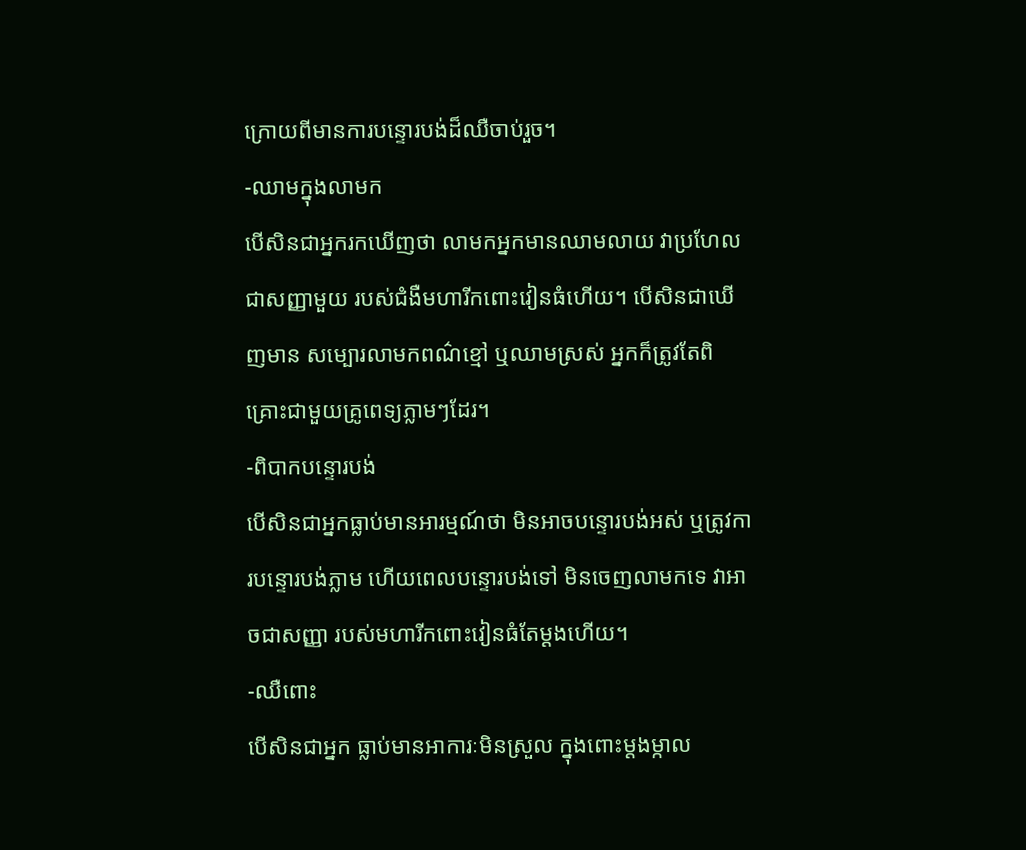ក្រោយពីមានការបន្ទោរបង់ដ៏ឈឺចាប់រួច។
-ឈាមក្នុងលាមក
បើសិនជាអ្នករកឃើញថា លាមកអ្នកមានឈាមលាយ វាប្រហែលជាសញ្ញាមួយ របស់ជំងឺមហារីកពោះវៀនធំហើយ។ បើសិនជាឃើញមាន សម្បោរលាមកពណ៌ខ្មៅ ឬឈាមស្រស់ អ្នកក៏ត្រូវតែពិគ្រោះជាមួយគ្រូពេទ្យភ្លាមៗដែរ។
-ពិបាកបន្ទោរបង់
បើសិនជាអ្នកធ្លាប់មានអារម្មណ៍ថា មិនអាចបន្ទោរបង់អស់ ឬត្រូវការបន្ទោរបង់ភ្លាម ហើយពេលបន្ទោរបង់ទៅ មិនចេញលាមកទេ វាអាចជាសញ្ញា របស់មហារីកពោះវៀនធំតែម្តងហើយ។
-ឈឺពោះ
បើសិនជាអ្នក ធ្លាប់មានអាការៈមិនស្រួល ក្នុងពោះម្តងម្កាល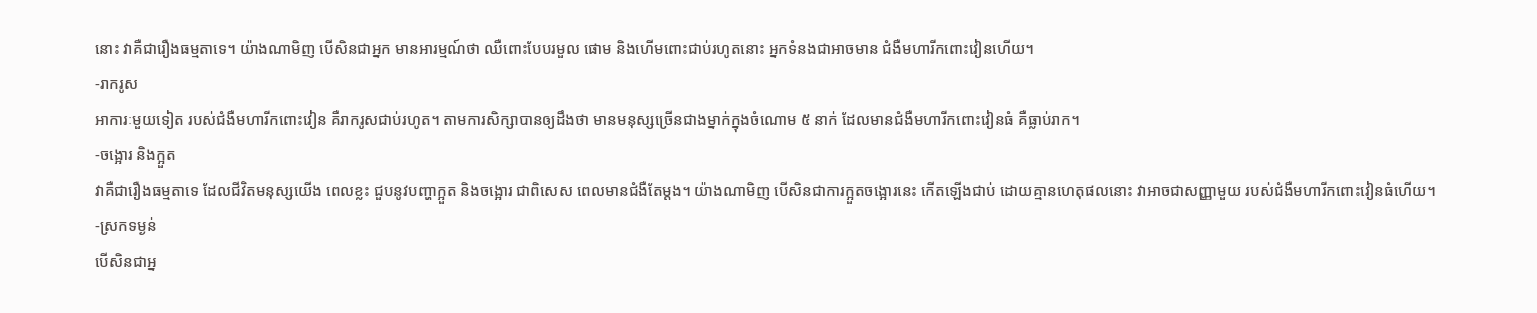នោះ វាគឺជារឿងធម្មតាទេ។ យ៉ាងណាមិញ បើសិនជាអ្នក មានអារម្មណ៍ថា ឈឺពោះបែបរមួល ផោម និងហើមពោះជាប់រហូតនោះ អ្នកទំនងជាអាចមាន ជំងឺមហារីកពោះវៀនហើយ។
-រាករូស
អាការៈមួយទៀត របស់ជំងឺមហារីកពោះវៀន គឺរាករូសជាប់រហូត។ តាមការសិក្សាបានឲ្យដឹងថា មានមនុស្សច្រើនជាងម្នាក់ក្នុងចំណោម ៥ នាក់ ដែលមានជំងឺមហារីកពោះវៀនធំ គឺធ្លាប់រាក។
-ចង្អោរ និងក្អួត
វាគឺជារឿងធម្មតាទេ ដែលជីវិតមនុស្សយើង ពេលខ្លះ ជួបនូវបញ្ហាក្អួត និងចង្អោរ ជាពិសេស ពេលមានជំងឺតែម្តង។ យ៉ាងណាមិញ បើសិនជាការក្អួតចង្អោរនេះ កើតឡើងជាប់ ដោយគ្មានហេតុផលនោះ វាអាចជាសញ្ញាមួយ របស់ជំងឺមហារីកពោះវៀនធំហើយ។
-ស្រកទម្ងន់
បើសិនជាអ្ន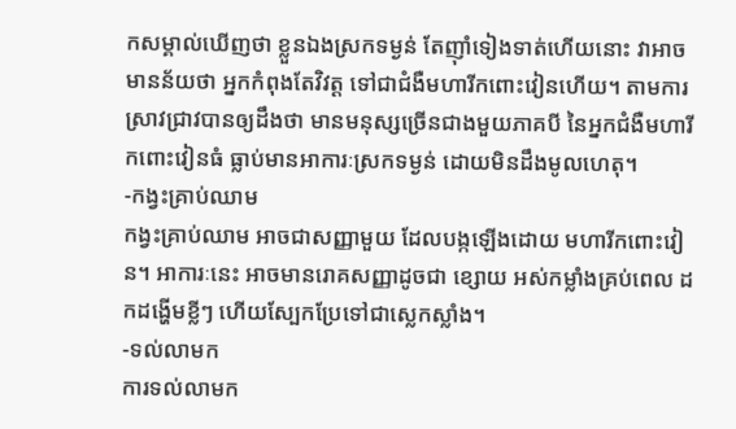កសម្គាល់ឃើញថា ខ្លួនឯងស្រកទម្ងន់ តែញ៉ាំទៀងទាត់ហើយនោះ វាអាចមានន័យថា អ្នកកំពុងតែវិវត្ត ទៅជាជំងឺមហារីកពោះវៀនហើយ។ តាមការស្រាវជ្រាវបានឲ្យដឹងថា មានមនុស្សច្រើនជាងមួយភាគបី នៃអ្នកជំងឺមហារីកពោះវៀនធំ ធ្លាប់មានអាការៈស្រកទម្ងន់ ដោយមិនដឹងមូលហេតុ។
-កង្វះគ្រាប់ឈាម
កង្វះគ្រាប់ឈាម អាចជាសញ្ញាមួយ ដែលបង្កឡើងដោយ មហារីកពោះវៀន។ អាការៈនេះ អាចមានរោគសញ្ញាដូចជា ខ្សោយ អស់កម្លាំងគ្រប់ពេល ដកដង្ហើមខ្លីៗ ហើយស្បែកប្រែទៅជាស្លេកស្លាំង។
-ទល់លាមក
ការទល់លាមក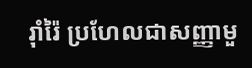រ៉ាំរ៉ៃ ប្រហែលជាសញ្ញាមួ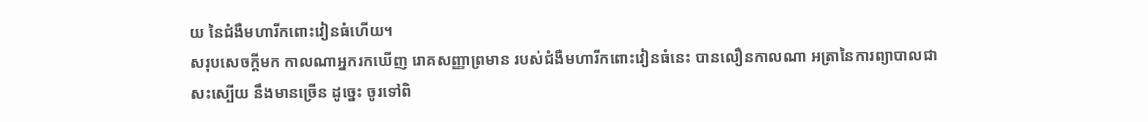យ នៃជំងឺមហារីកពោះវៀនធំហើយ។
សរុបសេចក្តីមក កាលណាអ្នករកឃើញ រោគសញ្ញាព្រមាន របស់ជំងឺមហារីកពោះវៀនធំនេះ បានលឿនកាលណា អត្រានៃការព្យាបាលជាសះស្បើយ នឹងមានច្រើន ដូច្នេះ ចូរទៅពិ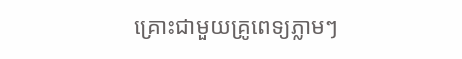គ្រោះជាមួយគ្រូពេទ្យភ្លាមៗ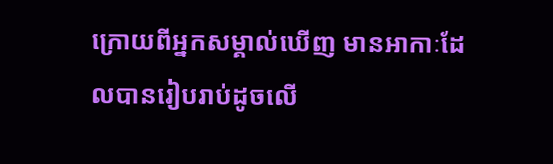ក្រោយពីអ្នកសម្គាល់ឃើញ មានអាកាៈដែលបានរៀបរាប់ដូចលើ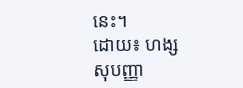នេះ។
ដោយ៖ ហង្ស សុបញ្ញា